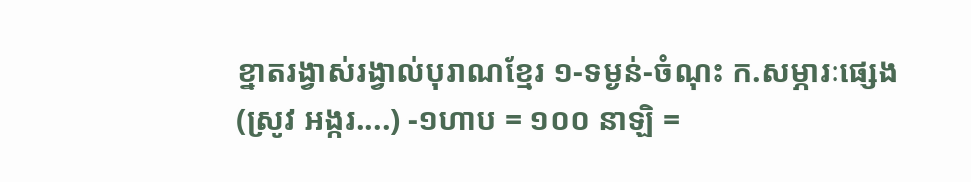ខ្នាតរង្វាស់រង្វាល់បុរាណខ្មែរ ១-ទម្ងន់-ចំណុះ ក.សម្ភារៈផ្សេង (ស្រូវ អង្ករ....) -១ហាប = ១០០ នាឡិ =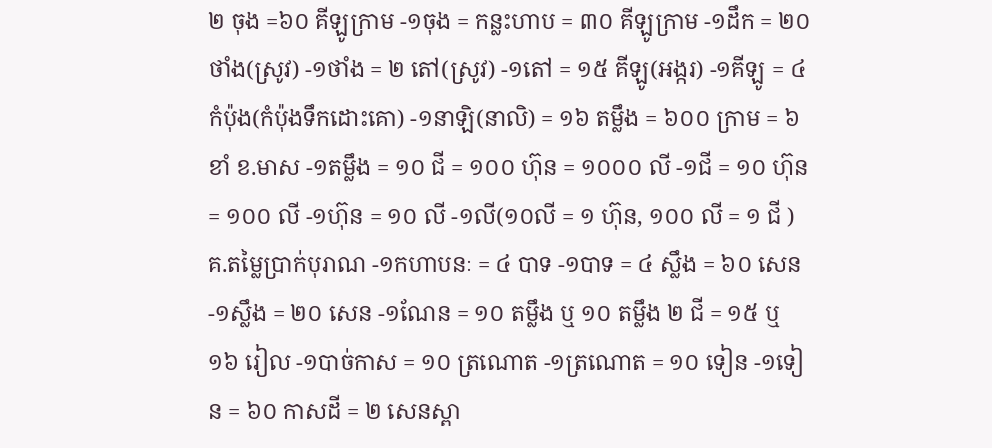២ ចុង =៦០ គីឡូក្រាម -១ចុង = កន្លះហាប = ៣០ គីឡូក្រាម -១ដឹក = ២០ ថាំង(ស្រូវ) -១ថាំង = ២ តៅ(ស្រូវ) -១តៅ = ១៥ គីឡូ(អង្ករ) -១គីឡូ = ៤ កំប៉ុង(កំប៉ុងទឹកដោះគោ) -១នាឡិ(នាលិ) = ១៦ តម្លឹង = ៦០០ ក្រាម = ៦ ខាំ ខ.មាស -១តម្លឹង = ១០ ជី = ១០០ ហ៊ុន = ១០០០ លី -១ជី = ១០ ហ៊ុន = ១០០ លី -១ហ៊ុន = ១០ លី -១លី(១០លី = ១ ហ៊ុន, ១០០ លី = ១ ជី ) គ.តម្លៃប្រាក់បុរាណ -១កហាបនៈ = ៤ បាទ -១បាទ = ៤ ស្លឹង = ៦០ សេន -១ស្លឹង = ២០ សេន -១ណែន = ១០ តម្លឹង ឬ ១០ តម្លឹង ២ ជី = ១៥ ឬ ១៦ រៀល -១បាច់កាស = ១០ ត្រណោត -១ត្រណោត = ១០ ទៀន -១ទៀន = ៦០ កាសដី = ២ សេនស្ពា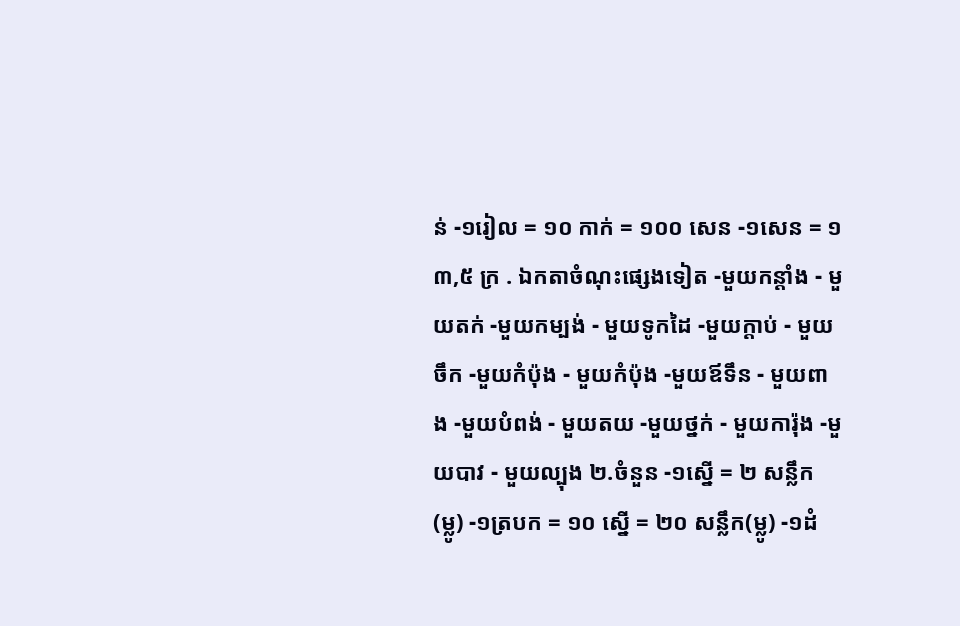ន់ -១រៀល = ១០ កាក់ = ១០០ សេន -១សេន = ១ ៣,៥ ក្រ . ឯកតាចំណុះផ្សេងទៀត -មួយកន្តាំង - មួយតក់ -មួយកម្បង់ - មួយទូកដៃ -មួយក្ដាប់ - មួយចឹក -មួយកំប៉ុង - មួយកំប៉ុង -មួយឪទឹន - មួយពាង -មួយបំពង់ - មួយតយ -មួយថ្នក់ - មួយការ៉ុង -មួយបាវ - មួយល្បុង ២.ចំនួន -១ស្នើ = ២ សន្លឹក(ម្លូ) -១ត្របក = ១០ ស្នើ = ២០ សន្លឹក(ម្លូ) -១ដំ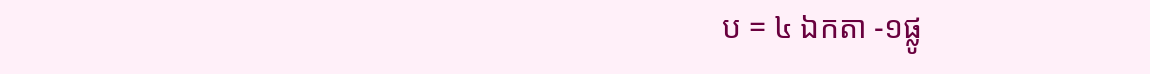ប = ៤ ឯកតា -១ផ្លូ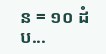ន = ១០ ដំប...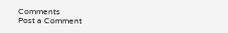Comments
Post a Comment